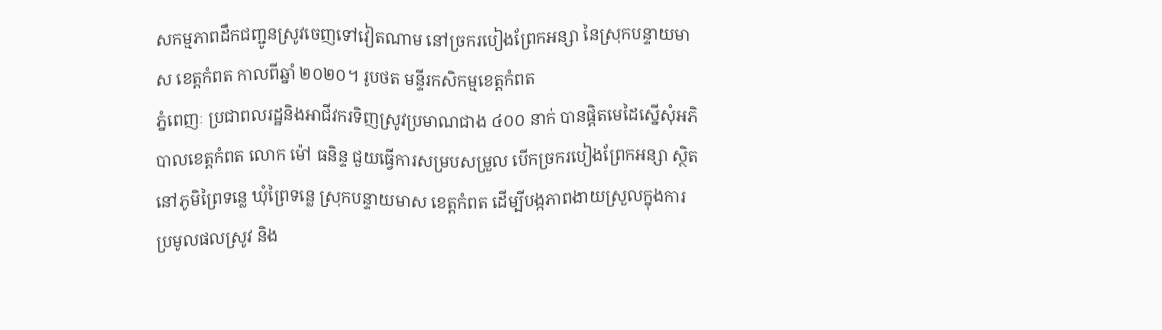សកម្មភាពដឹកជញ្ជូនស្រូវចេញទៅវៀតណាម នៅច្រករបៀងព្រែកអន្សា នៃស្រុកបន្ទាយមាស ខេត្តកំពត កាលពីឆ្នាំ ២០២០។ រូបថត មន្ទីរកសិកម្មខេត្តកំពត
ភ្នំពេញៈ ប្រជាពលរដ្ឋនិងអាជីវករទិញស្រូវប្រមាណជាង ៤០០ នាក់ បានផ្តិតមេដៃស្នើសុំអភិបាលខេត្តកំពត លោក ម៉ៅ ធនិន្ទ ជួយធ្វើការសម្របសម្រួល បើកច្រករបៀងព្រែកអន្សា ស្ថិតនៅភូមិព្រៃទន្លេ ឃុំព្រៃទន្លេ ស្រុកបន្ទាយមាស ខេត្តកំពត ដើម្បីបង្កភាពងាយស្រួលក្នុងការប្រមូលផលស្រូវ និង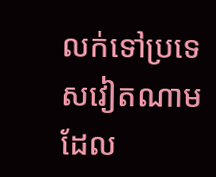លក់ទៅប្រទេសវៀតណាម ដែល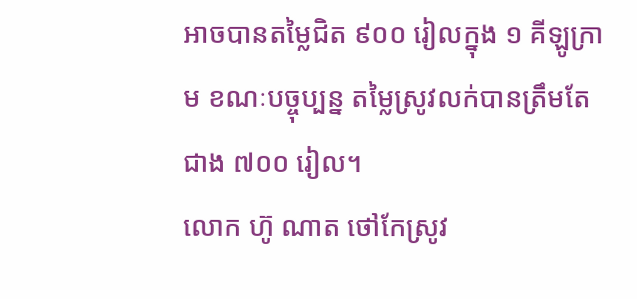អាចបានតម្លៃជិត ៩០០ រៀលក្នុង ១ គីឡូក្រាម ខណៈបច្ចុប្បន្ន តម្លៃស្រូវលក់បានត្រឹមតែជាង ៧០០ រៀល។
លោក ហ៊ូ ណាត ថៅកែស្រូវ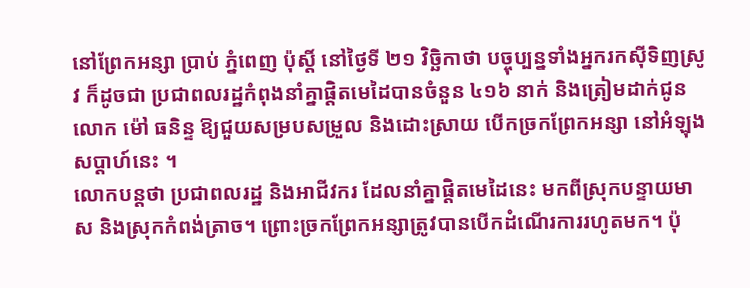នៅព្រែកអន្សា ប្រាប់ ភ្នំពេញ ប៉ុស្តិ៍ នៅថ្ងៃទី ២១ វិច្ឆិកាថា បច្ចុប្បន្នទាំងអ្នករកស៊ីទិញស្រូវ ក៏ដូចជា ប្រជាពលរដ្ឋកំពុងនាំគ្នាផ្តិតមេដៃបានចំនួន ៤១៦ នាក់ និងត្រៀមដាក់ជូន លោក ម៉ៅ ធនិន្ទ ឱ្យជួយសម្របសម្រួល និងដោះស្រាយ បើកច្រកព្រែកអន្សា នៅអំឡុងសប្តាហ៍នេះ ។
លោកបន្តថា ប្រជាពលរដ្ឋ និងអាជីវករ ដែលនាំគ្នាផ្តិតមេដៃនេះ មកពីស្រុកបន្ទាយមាស និងស្រុកកំពង់ត្រាច។ ព្រោះច្រកព្រែកអន្សាត្រូវបានបើកដំណើរការរហូតមក។ ប៉ុ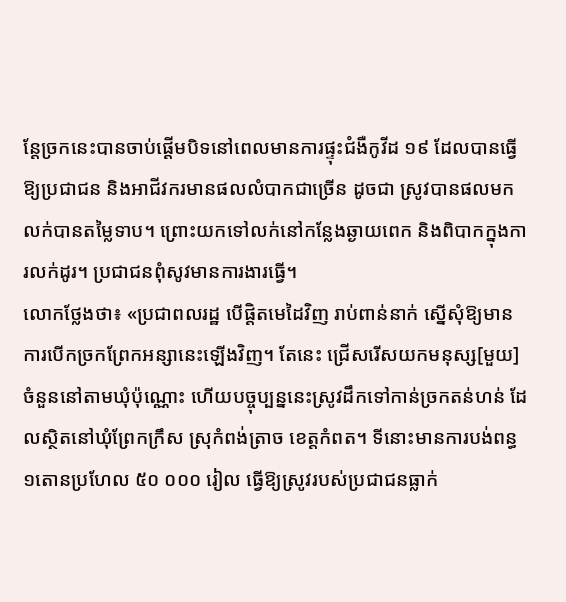ន្តែច្រកនេះបានចាប់ផ្ដើមបិទនៅពេលមានការផ្ទុះជំងឺកូវីដ ១៩ ដែលបានធ្វើឱ្យប្រជាជន និងអាជីវករមានផលលំបាកជាច្រើន ដូចជា ស្រូវបានផលមកលក់បានតម្លៃទាប។ ព្រោះយកទៅលក់នៅកន្លែងឆ្ងាយពេក និងពិបាកក្នុងការលក់ដូរ។ ប្រជាជនពុំសូវមានការងារធ្វើ។
លោកថ្លែងថា៖ «ប្រជាពលរដ្ឋ បើផ្តិតមេដៃវិញ រាប់ពាន់នាក់ ស្នើសុំឱ្យមានការបើកច្រកព្រែកអន្សានេះឡើងវិញ។ តែនេះ ជ្រើសរើសយកមនុស្ស[មួយ]ចំនួននៅតាមឃុំប៉ុណ្ណោះ ហើយបច្ចុប្បន្ននេះស្រូវដឹកទៅកាន់ច្រកតន់ហន់ ដែលស្ថិតនៅឃុំព្រែកក្រឹស ស្រុកំពង់ត្រាច ខេត្តកំពត។ ទីនោះមានការបង់ពន្ធ១តោនប្រហែល ៥០ ០០០ រៀល ធ្វើឱ្យស្រូវរបស់ប្រជាជនធ្លាក់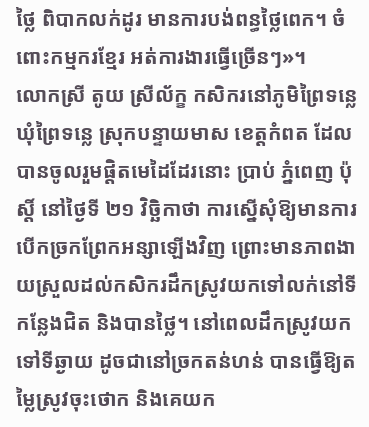ថ្លៃ ពិបាកលក់ដូរ មានការបង់ពន្ធថ្លៃពេក។ ចំពោះកម្មករខ្មែរ អត់ការងារធ្វើច្រើនៗ»។
លោកស្រី តូយ ស្រីល័ក្ខ កសិករនៅភូមិព្រៃទន្លេ ឃុំព្រៃទន្លេ ស្រុកបន្ទាយមាស ខេត្តកំពត ដែលបានចូលរួមផ្តិតមេដៃដែរនោះ ប្រាប់ ភ្នំពេញ ប៉ុស្តិ៍ នៅថ្ងៃទី ២១ វិច្ឆិកាថា ការស្នើសុំឱ្យមានការបើកច្រកព្រែកអន្សាឡើងវិញ ព្រោះមានភាពងាយស្រួលដល់កសិករដឹកស្រូវយកទៅលក់នៅទីកន្លែងជិត និងបានថ្លៃ។ នៅពេលដឹកស្រូវយកទៅទីឆ្ងាយ ដូចជានៅច្រកតន់ហន់ បានធ្វើឱ្យតម្លៃស្រូវចុះថោក និងគេយក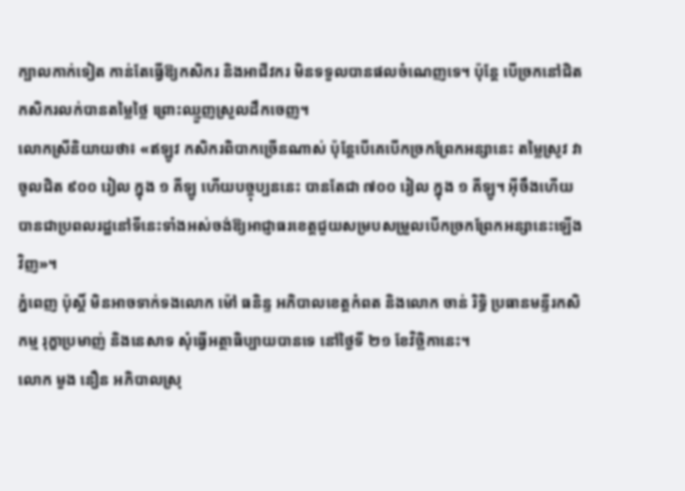ក្បាលកាក់ទៀត កាន់តែធ្វើឱ្យកសិករ និងអាជីវករ មិនទទួលបានផលចំណេញទេ។ ប៉ុន្តែ បើច្រកនៅជិត កសិករលក់បានតម្លៃថ្លៃ ព្រោះឈ្មួញស្រួលដឹកចេញ។
លោកស្រីនិយាយថា៖ «ឥឡូវ កសិករពិបាកច្រើនណាស់ ប៉ុន្តែបើគេបើកច្រកព្រែកអន្សានេះ តម្លៃស្រូវ វាចូលជិត ៩០០ រៀល ក្នុង ១ គីឡូ ហើយបច្ចុប្បននេះ បានតែជា ៧០០ រៀល ក្នុង ១ គីឡូ។ អ៊ីចឹងហើយ បានជាប្រពលរដ្ឋនៅទីនេះទាំងអស់ចង់ឱ្យអាជ្ញាធរខេត្តជួយសម្របសម្រួលបើកច្រកព្រែកអន្សានេះឡើងវិញ»។
ភ្នំពេញ ប៉ុស្តិ៍ មិនអាចទាក់ទងលោក ម៉ៅ ធនិន្ទ អភិបាលខេត្តកំពត និងលោក ចាន់ រិទ្ធិ ប្រធានមន្ទីរកសិកម្ម រុក្ខាប្រមាញ់ និងនេសាទ សុំធ្វើអត្ថាធិប្បាយបានទេ នៅថ្ងៃទី ២១ ខែវិច្ឆិកានេះ។
លោក មួង នឿន អភិបាលស្រុ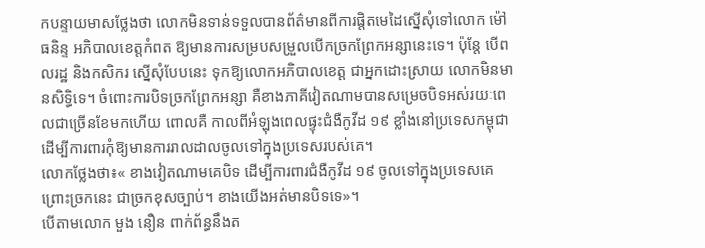កបន្ទាយមាសថ្លែងថា លោកមិនទាន់ទទួលបានព័ត៌មានពីការផ្តិតមេដៃស្នើសុំទៅលោក ម៉ៅ ធនិន្ទ អភិបាលខេត្តកំពត ឱ្យមានការសម្របសម្រួលបើកច្រកព្រែកអន្សានេះទេ។ ប៉ុន្តែ បើពលរដ្ឋ និងកសិករ ស្នើសុំបែបនេះ ទុកឱ្យលោកអភិបាលខេត្ត ជាអ្នកដោះស្រាយ លោកមិនមានសិទ្ធិទេ។ ចំពោះការបិទច្រកព្រែកអន្សា គឺខាងភាគីវៀតណាមបានសម្រេចបិទអស់រយៈពេលជាច្រើនខែមកហើយ ពោលគឺ កាលពីអំឡុងពេលផ្ទុះជំងឺកូវីដ ១៩ ខ្លាំងនៅប្រទេសកម្ពុជា ដើម្បីការពារកុំឱ្យមានការរាលដាលចូលទៅក្នុងប្រទេសរបស់គេ។
លោកថ្លែងថា៖« ខាងវៀតណាមគេបិទ ដើម្បីការពារជំងឺកូវីដ ១៩ ចូលទៅក្នុងប្រទេសគេ ព្រោះច្រកនេះ ជាច្រកខុសច្បាប់។ ខាងយើងអត់មានបិទទេ»។
បើតាមលោក មួង នឿន ពាក់ព័ន្ធនឹងត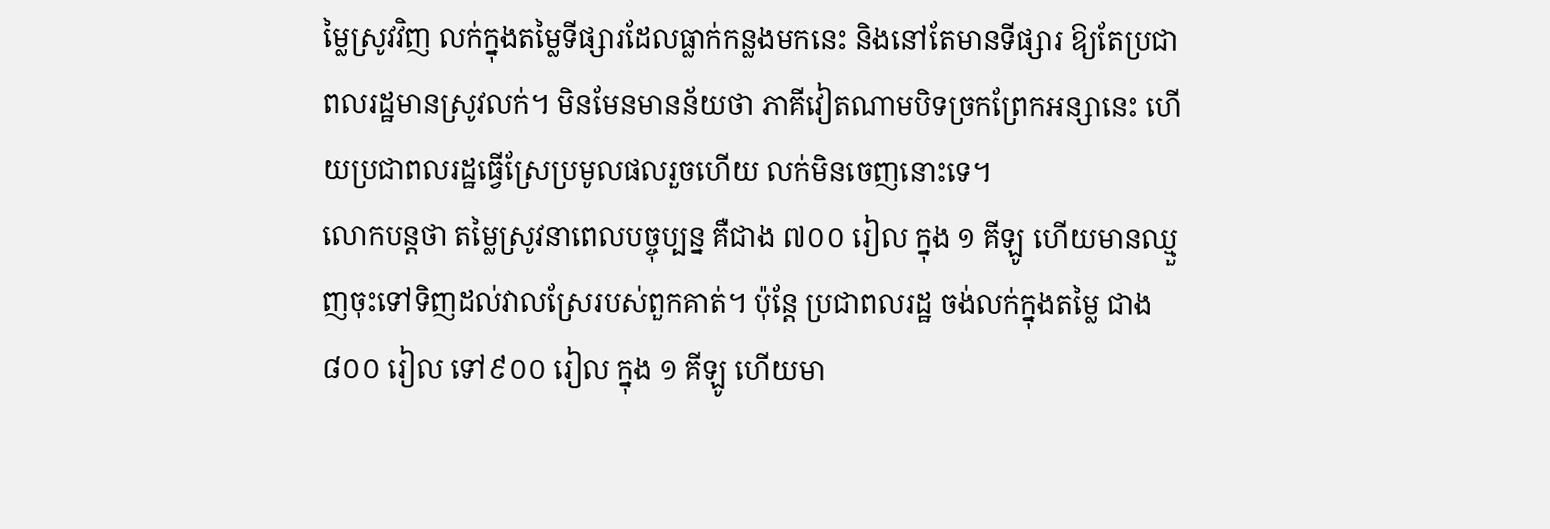ម្លៃស្រូវវិញ លក់ក្នុងតម្លៃទីផ្សារដែលធ្លាក់កន្លងមកនេះ និងនៅតែមានទីផ្សារ ឱ្យតែប្រជាពលរដ្ឋមានស្រូវលក់។ មិនមែនមានន័យថា ភាគីវៀតណាមបិទច្រកព្រែកអន្សានេះ ហើយប្រជាពលរដ្ឋធ្វើស្រែប្រមូលផលរួចហើយ លក់មិនចេញនោះទេ។
លោកបន្តថា តម្លៃស្រូវនាពេលបច្ចុប្បន្ន គឺជាង ៧០០ រៀល ក្នុង ១ គីឡូ ហើយមានឈ្មួញចុះទៅទិញដល់វាលស្រែរបស់ពួកគាត់។ ប៉ុន្តែ ប្រជាពលរដ្ឋ ចង់លក់ក្នុងតម្លៃ ជាង ៨០០ រៀល ទៅ៩០០ រៀល ក្នុង ១ គីឡូ ហើយមា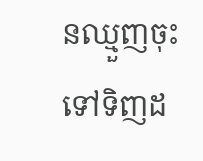នឈ្មួញចុះទៅទិញដ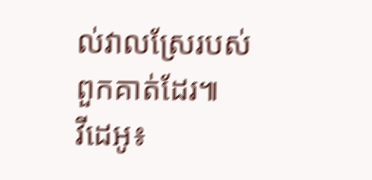ល់វាលស្រែរបស់ពួកគាត់ដែរ៕
វីដេអូ៖